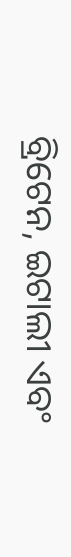ବ୍ରିଟେନ, ଇଟାଲୀ ଏବଂ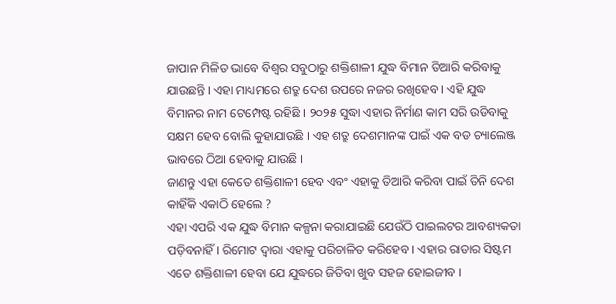ଜାପାନ ମିଳିତ ଭାବେ ବିଶ୍ୱର ସବୁଠାରୁ ଶକ୍ତିଶାଳୀ ଯୁଦ୍ଧ ବିମାନ ତିଆରି କରିବାକୁ ଯାଉଛନ୍ତି । ଏହା ମାଧ୍ୟମରେ ଶତ୍ରୁ ଦେଶ ଉପରେ ନଜର ରଖିହେବ । ଏହି ଯୁଦ୍ଧ ବିମାନର ନାମ ଟେମ୍ପେଷ୍ଟ ରହିଛି । ୨୦୨୫ ସୁଦ୍ଧା ଏହାର ନିର୍ମାଣ କାମ ସରି ଉଡିବାକୁ ସକ୍ଷମ ହେବ ବୋଲି କୁହାଯାଉଛି । ଏହ ଶତ୍ରୁ ଦେଶମାନଙ୍କ ପାଇଁ ଏକ ବଡ ଚ୍ୟାଲେଞ୍ଜ ଭାବରେ ଠିଆ ହେବାକୁ ଯାଉଛି ।
ଜାଣନ୍ତୁ ଏହା କେତେ ଶକ୍ତିଶାଳୀ ହେବ ଏବଂ ଏହାକୁ ତିଆରି କରିବା ପାଇଁ ତିନି ଦେଶ କାହିଁକି ଏକାଠି ହେଲେ ?
ଏହା ଏପରି ଏକ ଯୁଦ୍ଧ ବିମାନ କଳ୍ପନା କରାଯାଇଛି ଯେଉଁଠି ପାଇଲଟର ଆବଶ୍ୟକତା ପଡ଼ିବନାହିଁ । ରିମୋଟ ଦ୍ଵାରା ଏହାକୁ ପରିଚାଳିତ କରିହେବ । ଏହାର ରାଡାର ସିଷ୍ଟମ ଏତେ ଶକ୍ତିଶାଳୀ ହେବା ଯେ ଯୁଦ୍ଧରେ ଜିତିବା ଖୁବ ସହଜ ହୋଇଜୀବ ।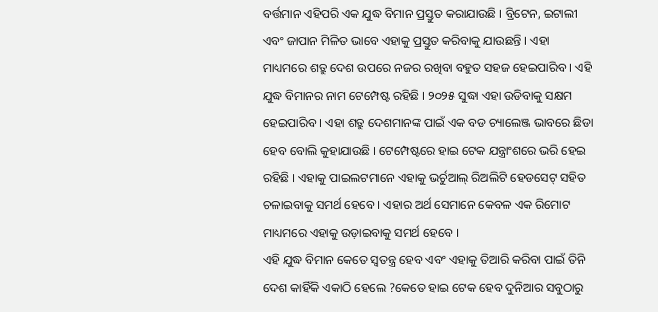ବର୍ତ୍ତମାନ ଏହିପରି ଏକ ଯୁଦ୍ଧ ବିମାନ ପ୍ରସ୍ତୁତ କରାଯାଉଛି । ବ୍ରିଟେନ, ଇଟାଲୀ ଏବଂ ଜାପାନ ମିଳିତ ଭାବେ ଏହାକୁ ପ୍ରସ୍ତୁତ କରିବାକୁ ଯାଉଛନ୍ତି । ଏହା ମାଧ୍ୟମରେ ଶତ୍ରୁ ଦେଶ ଉପରେ ନଜର ରଖିବା ବହୁତ ସହଜ ହେଇପାରିବ । ଏହି ଯୁଦ୍ଧ ବିମାନର ନାମ ଟେମ୍ପେଷ୍ଟ ରହିଛି । ୨୦୨୫ ସୁଦ୍ଧା ଏହା ଉଡିବାକୁ ସକ୍ଷମ ହେଇପାରିବ । ଏହା ଶତ୍ରୁ ଦେଶମାନଙ୍କ ପାଇଁ ଏକ ବଡ ଚ୍ୟାଲେଞ୍ଜ ଭାବରେ ଛିଡା ହେବ ବୋଲି କୁହାଯାଉଛି । ଟେମ୍ପେଷ୍ଟରେ ହାଇ ଟେକ ଯନ୍ତ୍ରାଂଶରେ ଭରି ହେଇ ରହିଛି । ଏହାକୁ ପାଇଲଟମାନେ ଏହାକୁ ଭର୍ଚୁଆଲ୍ ରିଅଲିଟି ହେଡସେଟ୍ ସହିତ ଚଳାଇବାକୁ ସମର୍ଥ ହେବେ । ଏହାର ଅର୍ଥ ସେମାନେ କେବଳ ଏକ ରିମୋଟ ମାଧ୍ୟମରେ ଏହାକୁ ଉଡ଼ାଇବାକୁ ସମର୍ଥ ହେବେ ।
ଏହି ଯୁଦ୍ଧ ବିମାନ କେତେ ସ୍ୱତନ୍ତ୍ର ହେବ ଏବଂ ଏହାକୁ ତିଆରି କରିବା ପାଇଁ ତିନି ଦେଶ କାହିଁକି ଏକାଠି ହେଲେ ?କେତେ ହାଇ ଟେକ ହେବ ଦୁନିଆର ସବୁଠାରୁ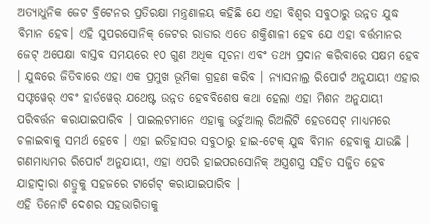ଅତ୍ୟାଧୁନିକ ଜେଟ ବ୍ରିଟେନର ପ୍ରତିରକ୍ଷା ମନ୍ତ୍ରଣାଳୟ କହିଛି ଯେ ଏହା ବିଶ୍ୱର ସବୁଠାରୁ ଉନ୍ନତ ଯୁଦ୍ଧ ବିମାନ ହେବ। ଏହି ସୁପରସୋନିକ୍ ଜେଟର ରାଡାର ଏତେ ଶକ୍ତିଶାଳୀ ହେବ ଯେ ଏହା ବର୍ତ୍ତମାନର ଜେଟ୍ ଅପେକ୍ଷା ବାସ୍ତବ ସମୟରେ ୧୦ ଗୁଣ ଅଧିକ ସୂଚନା ଏବଂ ତଥ୍ୟ ପ୍ରଦାନ କରିବାରେ ସକ୍ଷମ ହେବ । ଯୁଦ୍ଧରେ ଜିତିବାରେ ଏହା ଏକ ପ୍ରମୁଖ ଭୂମିକା ଗ୍ରହଣ କରିବ । ନ୍ୟାସନାଲ୍ର ରିପୋର୍ଟ ଅନୁଯାୟୀ ଏହାର ସଫ୍ଟୱେର୍ ଏବଂ ହାର୍ଡୱେର୍ ଯଥେଷ୍ଟ ଉନ୍ନତ ହେବବିଶେଷ କଥା ହେଲା ଏହା ମିଶନ ଅନୁଯାୟୀ ପରିବର୍ତ୍ତନ କରାଯାଇପାରିବ । ପାଇଲଟମାନେ ଏହାକୁ ଭର୍ଚୁଆଲ୍ ରିଅଲିଟି ହେଡସେଟ୍ ମାଧ୍ୟମରେ ଚଳାଇବାକୁ ସମର୍ଥ ହେବେ । ଏହା ଇତିହାସର ସବୁଠାରୁ ହାଇ-ଟେକ୍ ଯୁଦ୍ଧ ବିମାନ ହେବାକୁ ଯାଉଛି । ଗଣମାଧ୍ୟମର ରିପୋର୍ଟ ଅନୁଯାୟୀ, ଏହା ଏପରି ହାଇପରସୋନିକ୍ ଅସ୍ତ୍ରଶସ୍ତ୍ର ସହିତ ସଜ୍ଜିତ ହେବ ଯାହାଦ୍ୱାରା ଶତ୍ରୁକୁ ସହଜରେ ଟାର୍ଗେଟ୍ କରାଯାଇପାରିବ ।
ଏହି ତିନୋଟି ଦେଶର ସହଭାଗିତାକୁ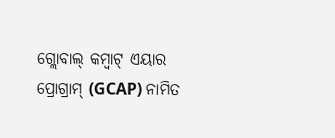ଗ୍ଲୋବାଲ୍ କମ୍ବାଟ୍ ଏୟାର ପ୍ରୋଗ୍ରାମ୍ (GCAP) ନାମିତ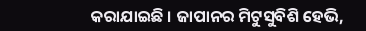କରାଯାଇଛି । ଜାପାନର ମିଟୁସୁବିଶି ହେଭି,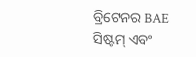ବ୍ରିଟେନର BAE ସିଷ୍ଟମ୍ ଏବଂ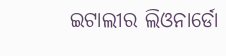ଇଟାଲୀର ଲିଓନାର୍ଡୋ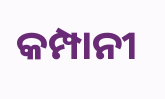କମ୍ପାନୀ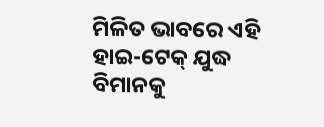ମିଳିତ ଭାବରେ ଏହି ହାଇ-ଟେକ୍ ଯୁଦ୍ଧ ବିମାନକୁ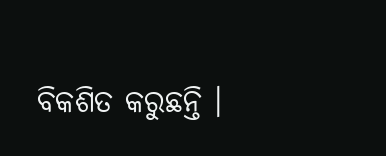ବିକଶିତ କରୁଛନ୍ତି ।